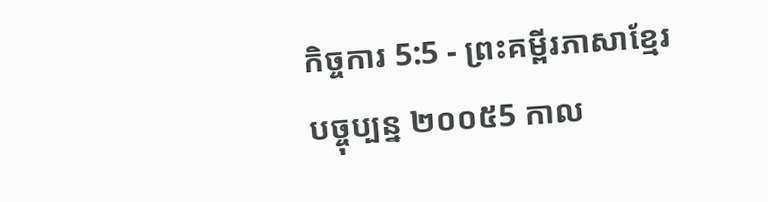កិច្ចការ 5:5 - ព្រះគម្ពីរភាសាខ្មែរបច្ចុប្បន្ន ២០០៥5 កាល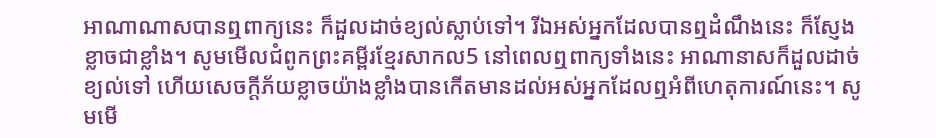អាណាណាសបានឮពាក្យនេះ ក៏ដួលដាច់ខ្យល់ស្លាប់ទៅ។ រីឯអស់អ្នកដែលបានឮដំណឹងនេះ ក៏ស្ញែងខ្លាចជាខ្លាំង។ សូមមើលជំពូកព្រះគម្ពីរខ្មែរសាកល5 នៅពេលឮពាក្យទាំងនេះ អាណានាសក៏ដួលដាច់ខ្យល់ទៅ ហើយសេចក្ដីភ័យខ្លាចយ៉ាងខ្លាំងបានកើតមានដល់អស់អ្នកដែលឮអំពីហេតុការណ៍នេះ។ សូមមើ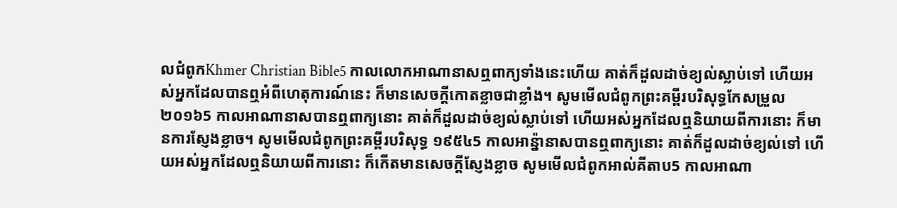លជំពូកKhmer Christian Bible5 កាលលោកអាណានាសឮពាក្យទាំងនេះហើយ គាត់ក៏ដួលដាច់ខ្យល់ស្លាប់ទៅ ហើយអស់អ្នកដែលបានឮអំពីហេតុការណ៍នេះ ក៏មានសេចក្ដីកោតខ្លាចជាខ្លាំង។ សូមមើលជំពូកព្រះគម្ពីរបរិសុទ្ធកែសម្រួល ២០១៦5 កាលអាណានាសបានឮពាក្យនោះ គាត់ក៏ដួលដាច់ខ្យល់ស្លាប់ទៅ ហើយអស់អ្នកដែលឮនិយាយពីការនោះ ក៏មានការស្ញែងខ្លាច។ សូមមើលជំពូកព្រះគម្ពីរបរិសុទ្ធ ១៩៥៤5 កាលអាន៉្នានាសបានឮពាក្យនោះ គាត់ក៏ដួលដាច់ខ្យល់ទៅ ហើយអស់អ្នកដែលឮនិយាយពីការនោះ ក៏កើតមានសេចក្ដីស្ញែងខ្លាច សូមមើលជំពូកអាល់គីតាប5 កាលអាណា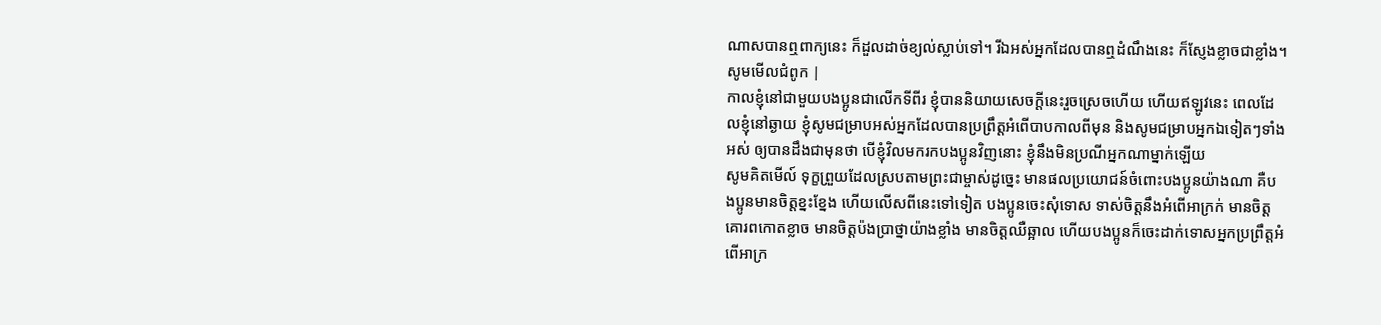ណាសបានឮពាក្យនេះ ក៏ដួលដាច់ខ្យល់ស្លាប់ទៅ។ រីឯអស់អ្នកដែលបានឮដំណឹងនេះ ក៏ស្ញែងខ្លាចជាខ្លាំង។ សូមមើលជំពូក |
កាលខ្ញុំនៅជាមួយបងប្អូនជាលើកទីពីរ ខ្ញុំបាននិយាយសេចក្ដីនេះរួចស្រេចហើយ ហើយឥឡូវនេះ ពេលដែលខ្ញុំនៅឆ្ងាយ ខ្ញុំសូមជម្រាបអស់អ្នកដែលបានប្រព្រឹត្តអំពើបាបកាលពីមុន និងសូមជម្រាបអ្នកឯទៀតៗទាំងអស់ ឲ្យបានដឹងជាមុនថា បើខ្ញុំវិលមករកបងប្អូនវិញនោះ ខ្ញុំនឹងមិនប្រណីអ្នកណាម្នាក់ឡើយ
សូមគិតមើល៍ ទុក្ខព្រួយដែលស្របតាមព្រះជាម្ចាស់ដូច្នេះ មានផលប្រយោជន៍ចំពោះបងប្អូនយ៉ាងណា គឺបងប្អូនមានចិត្តខ្នះខ្នែង ហើយលើសពីនេះទៅទៀត បងប្អូនចេះសុំទោស ទាស់ចិត្តនឹងអំពើអាក្រក់ មានចិត្តគោរពកោតខ្លាច មានចិត្តប៉ងប្រាថ្នាយ៉ាងខ្លាំង មានចិត្តឈឺឆ្អាល ហើយបងប្អូនក៏ចេះដាក់ទោសអ្នកប្រព្រឹត្តអំពើអាក្រ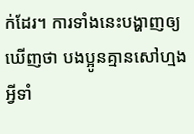ក់ដែរ។ ការទាំងនេះបង្ហាញឲ្យឃើញថា បងប្អូនគ្មានសៅហ្មងអ្វីទាំ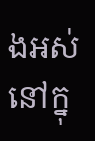ងអស់នៅក្នុ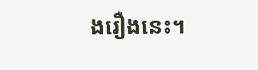ងរឿងនេះ។